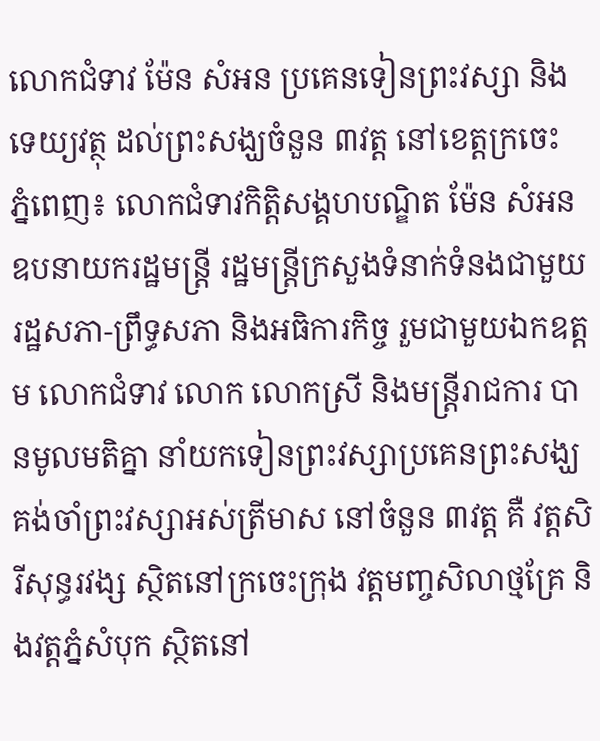លោកជំទាវ ម៉ែន សំអន ប្រគេនទៀនព្រះវស្សា និងទេយ្យវត្ថុ ដល់ព្រះសង្ឃចំនួន ៣វត្ត នៅខេត្តក្រចេះ
ភ្នំពេញ៖ លោកជំទាវកិត្តិសង្គហបណ្ឌិត ម៉ែន សំអន ឧបនាយករដ្ឋមន្រ្តី រដ្ឋមន្ត្រីក្រសួងទំនាក់ទំនងជាមួយរដ្ឋសភា-ព្រឹទ្ធសភា និងអធិការកិច្ច រួមជាមួយឯកឧត្តម លោកជំទាវ លោក លោកស្រី និងមន្ត្រីរាជការ បានមូលមតិគ្នា នាំយកទៀនព្រះវស្សាប្រគេនព្រះសង្ឃគង់ចាំព្រះវស្សាអស់ត្រីមាស នៅចំនួន ៣វត្ត គឺ វត្តសិរីសុន្ធរវង្ស ស្ថិតនៅក្រចេះក្រុង វត្តមញ្ចសិលាថ្មគ្រែ និងវត្តភ្នំសំបុក ស្ថិតនៅ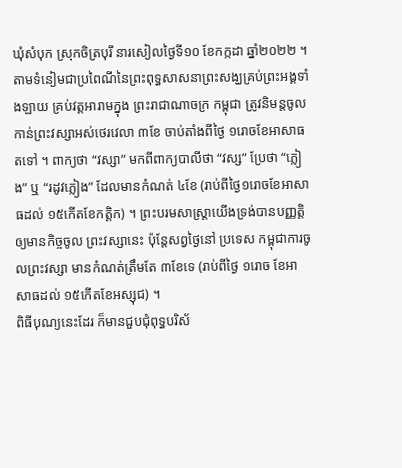ឃុំសំបុក ស្រុកចិត្របុរី នារសៀលថ្ងៃទី១០ ខែកក្កដា ឆ្នាំ២០២២ ។
តាមទំនៀមជាប្រពៃណីនៃព្រះពុទ្ធសាសនាព្រះសង្ឃគ្រប់ព្រះអង្គទាំងឡាយ គ្រប់វត្តអារាមក្នុង ព្រះរាជាណាចក្រ កម្ពុជា ត្រូវនិមន្តចូលកាន់ព្រះវស្សាអស់ថេរវេលា ៣ខែ ចាប់តាំងពីថ្ងៃ ១រោចខែអាសាធតទៅ ។ ពាក្យថា “វស្សា” មកពីពាក្យបាលីថា “វស្ស” ប្រែថា “ភ្លៀង” ឬ “រដូវភ្លៀង” ដែលមានកំណត់ ៤ខែ (រាប់ពីថ្ងៃ១រោចខែអាសាធដល់ ១៥កើតខែកត្តិក) ។ ព្រះបរមសាស្រ្តាយើងទ្រង់បានបញ្ញត្តិឲ្យមានកិច្ចចូល ព្រះវស្សានេះ ប៉ុន្តែសព្វថ្ងៃនៅ ប្រទេស កម្ពុជាការចូលព្រះវស្សា មានកំណត់ត្រឹមតែ ៣ខែទេ (រាប់ពីថ្ងៃ ១រោច ខែអាសាធដល់ ១៥កើតខែអស្សុជ) ។
ពិធីបុណ្យនេះដែរ ក៏មានជួបជុំពុទ្ធបរិស័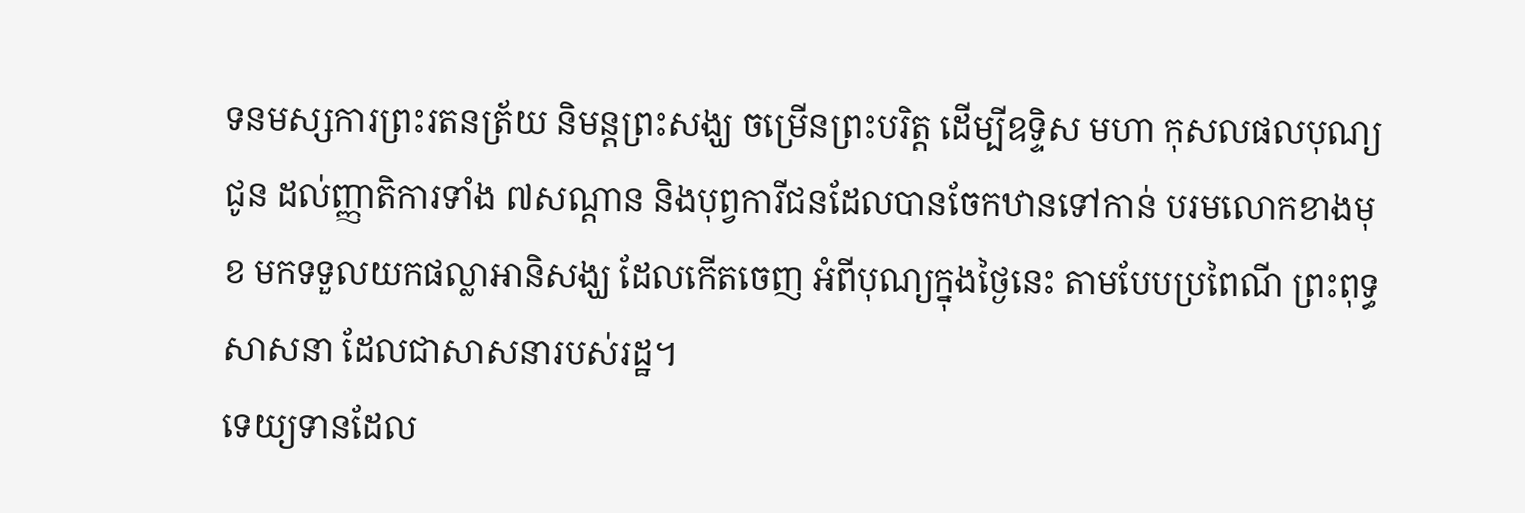ទនមស្សការព្រះរតនត្រ័យ និមន្តព្រះសង្ឃ ចម្រើនព្រះបរិត្ត ដើម្បីឧទ្ទិស មហា កុសលផលបុណ្យ ជូន ដល់ញ្ញាតិការទាំង ៧សណ្តាន និងបុព្វការីជនដែលបានចែកឋានទៅកាន់ បរមលោកខាងមុខ មកទទួលយកផល្លាអានិសង្ឃ ដែលកើតចេញ អំពីបុណ្យក្នុងថ្ងៃនេះ តាមបែបប្រពៃណី ព្រះពុទ្ធសាសនា ដែលជាសាសនារបស់រដ្ឋ។
ទេយ្យទានដែល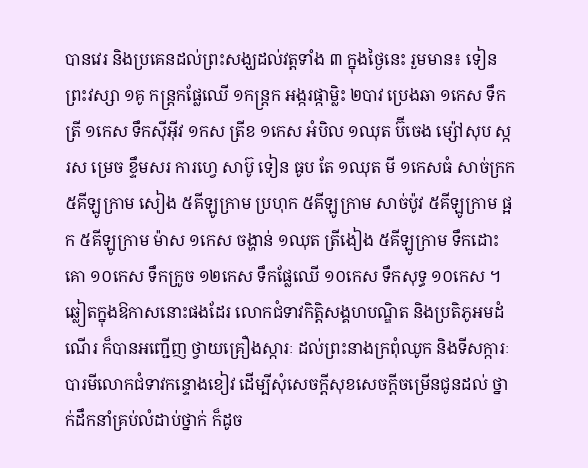បានវេរ និងប្រគេនដល់ព្រះសង្ឃដល់វត្តទាំង ៣ ក្នុងថ្ងៃនេះ រួមមាន៖ ទៀនព្រះវស្សា ១គូ កន្ត្រកផ្លែឈើ ១កន្ត្រក អង្ករផ្កាម្លិះ ២បាវ ប្រេងឆា ១កេស ទឹកត្រី ១កេស ទឹកស៊ីអ៊ីវ ១កស ត្រីខ ១កេស អំបិល ១ឈុត ប៊ីចេង ម្ស៉ៅសុប ស្ករស ម្រេច ខ្ទឹមសរ ការហ្វេ សាប៊ូ ទៀន ធូប តែ ១ឈុត មី ១កេសធំ សាច់ក្រក ៥គីឡូក្រាម សៀង ៥គីឡូក្រាម ប្រហុក ៥គីឡូក្រាម សាច់ប៉ូវ ៥គីឡូក្រាម ផ្អក ៥គីឡូក្រាម ម៉ាស ១កេស ចង្ហាន់ ១ឈុត ត្រីងៀង ៥គីឡូក្រាម ទឹកដោះគោ ១០កេស ទឹកក្រូច ១២កេស ទឹកផ្លែឈើ ១០កេស ទឹកសុទ្ធ ១០កេស ។
ឆ្លៀតក្នុងឱកាសនោះផងដែរ លោកជំទាវកិត្តិសង្គហបណ្ឌិត និងប្រតិភូអមដំណើរ ក៏បានអញ្ជើញ ថ្វាយគ្រឿងស្ការៈ ដល់ព្រះនាងក្រពុំឈូក និងទីសក្ការៈបារមីលោកជំទាវកន្ទោងខៀវ ដើម្បីសុំសេចក្តីសុខសេចក្តីចម្រើនជូនដល់ ថ្នាក់ដឹកនាំគ្រប់លំដាប់ថ្នាក់ ក៏ដូច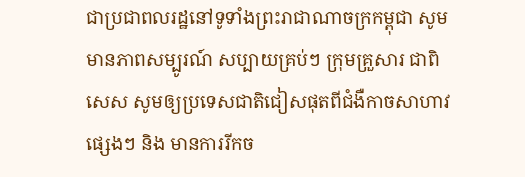ជាប្រជាពលរដ្ឋនៅទូទាំងព្រះរាជាណាចក្រកម្ពុជា សូមមានភាពសម្បូរណ៍ សប្បាយគ្រប់ៗ ក្រុមគ្រួសារ ជាពិសេស សូមឲ្យប្រទេសជាតិជៀសផុតពីជំងឺកាចសាហាវផ្សេងៗ និង មានការរីកច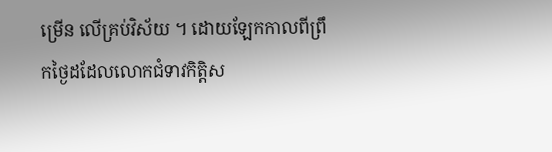ម្រើន លើគ្រប់វិស័យ ។ ដោយឡែកកាលពីព្រឹកថ្ងៃដដែលលោកជំទាវកិត្តិស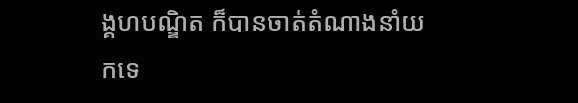ង្គហបណ្ឌិត ក៏បានចាត់តំណាងនាំយកទេ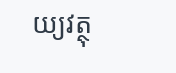យ្យវត្ថុ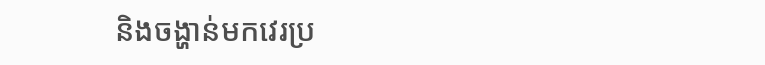និងចង្ហាន់មកវេរប្រ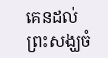គេនដល់ព្រះសង្ឃចំ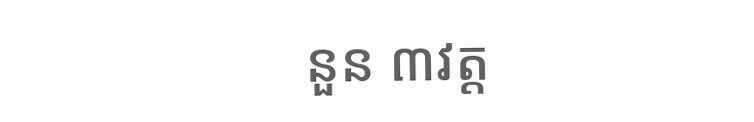នួន ៣វត្ត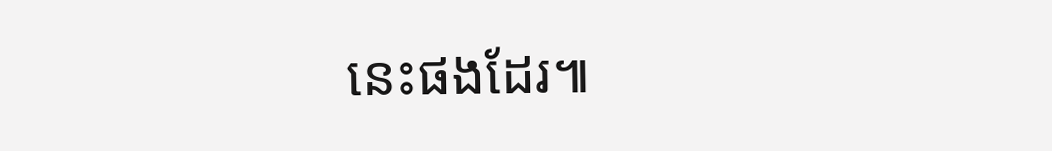នេះផងដែរ៕